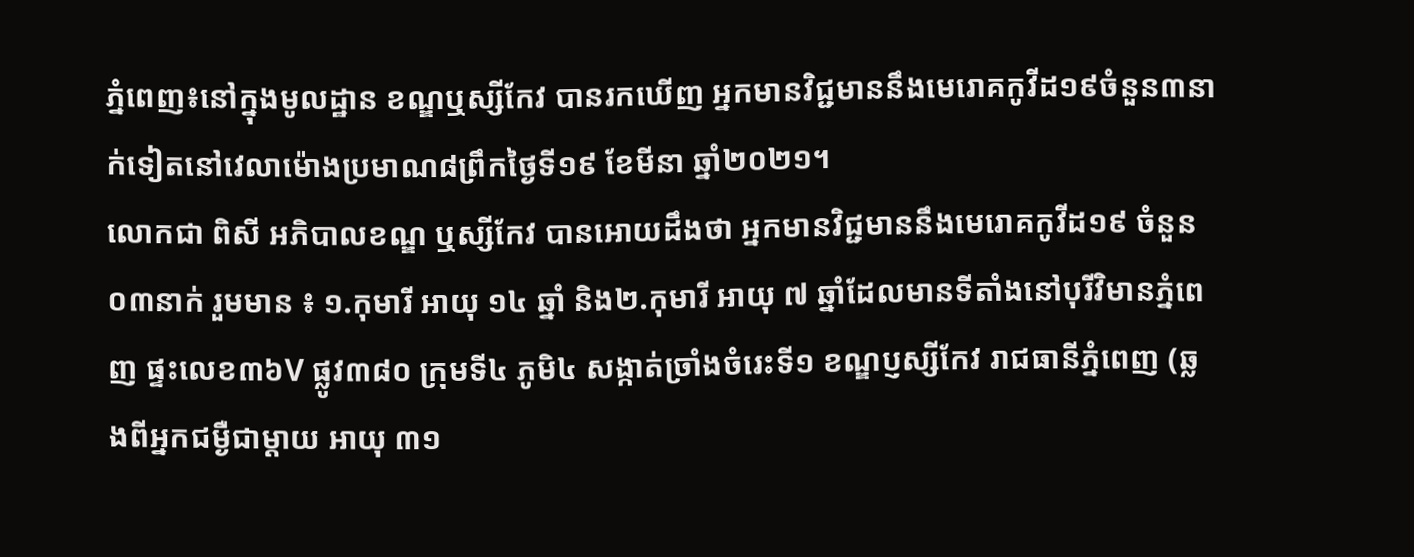ភ្នំពេញ៖នៅក្នុងមូលដ្ឋាន ខណ្ឌឬស្សីកែវ បានរកឃើញ អ្នកមានវិជ្ជមាននឹងមេរោគកូវីដ១៩ចំនួន៣នាក់ទៀតនៅវេលាម៉ោងប្រមាណ៨ព្រឹកថ្ងៃទី១៩ ខែមីនា ឆ្នាំ២០២១។
លោកជា ពិសី អភិបាលខណ្ឌ ឬស្សីកែវ បានអោយដឹងថា អ្នកមានវិជ្ជមាននឹងមេរោគកូវីដ១៩ ចំនួន០៣នាក់ រួមមាន ៖ ១.កុមារី អាយុ ១៤ ឆ្នាំ និង២.កុមារី អាយុ ៧ ឆ្នាំដែលមានទីតាំងនៅបុរីវិមានភ្នំពេញ ផ្ទះលេខ៣៦V ផ្លូវ៣៨០ ក្រុមទី៤ ភូមិ៤ សង្កាត់ច្រាំងចំរេះទី១ ខណ្ឌប្ញស្សីកែវ រាជធានីភ្នំពេញ (ឆ្លងពីអ្នកជម្ងឺជាម្ដាយ អាយុ ៣១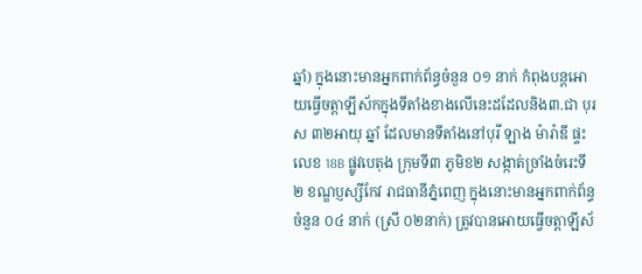ឆ្នាំ) ក្នុងនោះមានអ្នកពាក់ព័ន្ធចំនួន ០១ នាក់ កំពុងបន្តអោយធ្វើចត្តាឡីស័កក្នុងទីតាំងខាងលើនេះដដែលនិង៣.ជា បុរស ៣២អាយុ ឆ្នាំ ដែលមានទីតាំងនៅបុរី ឡាង ម៉ារ៉ាឌី ផ្ទះលេខ 18B ផ្លូវបេតុង ក្រុមទី៣ ភូមិខ២ សង្កាត់ច្រាំងចំរេះទី២ ខណ្ឌប្ញស្សីកែវ រាជធានីភ្នំពេញ ក្នុងនោះមានអ្នកពាក់ព័ន្ធចំនួន ០៤ នាក់ (ស្រី ០២នាក់) ត្រូវបានអោយធ្វើចត្តាឡីស័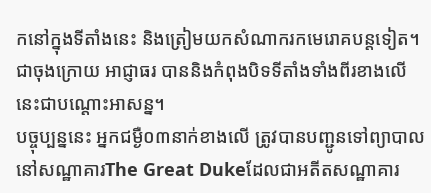កនៅក្នុងទីតាំងនេះ និងត្រៀមយកសំណាករកមេរោគបន្តទៀត។ជាចុងក្រោយ អាជ្ញាធរ បាននិងកំពុងបិទទីតាំងទាំងពីរខាងលើនេះជាបណ្ដោះអាសន្ន។
បច្ចុប្បន្ននេះ អ្នកជម្ងឺ០៣នាក់ខាងលើ ត្រូវបានបញ្ជូនទៅព្យាបាល នៅសណ្ឋាគារThe Great Dukeដែលជាអតីតសណ្ឋាគារ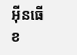អ៊ីនធើខ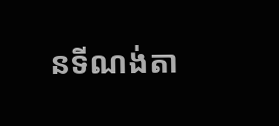នទីណង់តា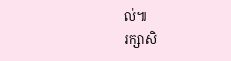ល់៕
រក្សាសិ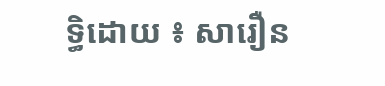ទ្ធិដោយ ៖ សារឿន